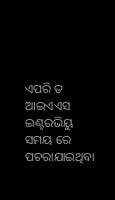ଏପରି ତ ଆଇଏଏସ ଇଣ୍ଟରଭିୟୁ ସମୟ ରେ ପଚରାଯାଇଥିବା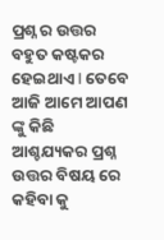ପ୍ରଶ୍ନ ର ଉତ୍ତର ବହୁତ କଷ୍ଟକର ହେଇଥାଏ I ତେବେ ଆଜି ଆମେ ଆପଣ ଙ୍କୁ କିଛି ଆଶ୍ଚଯ୍ୟକର ପ୍ରଶ୍ନ ଉତ୍ତର ବିଷୟ ରେ କହିବା କୁ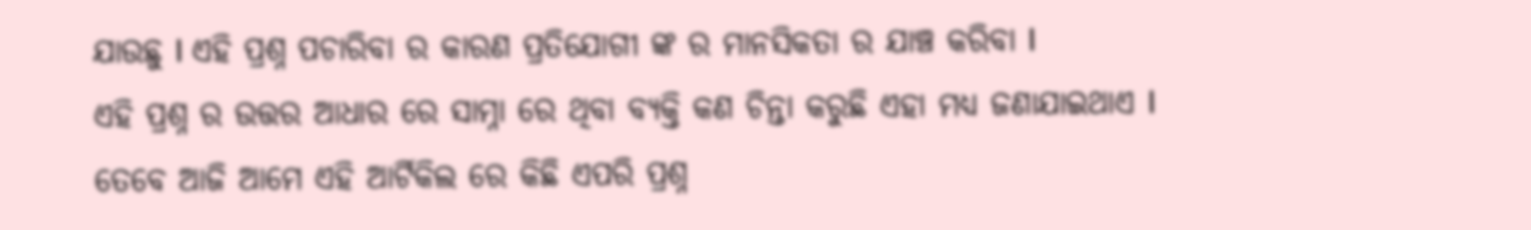ଯାଉଛୁ I ଏହି ପ୍ରଶ୍ନ ପଚାରିବା ର କାରଣ ପ୍ରତିଯୋଗୀ ଙ୍କ ର ମାନସିକତା ର ଯାଞ୍ଚ କରିବା I
ଏହି ପ୍ରଶ୍ନ ର ଉତ୍ତର ଆଧାର ରେ ସାମ୍ନା ରେ ଥିବା ବ୍ୟକ୍ତି କଣ ଚିନ୍ତା କରୁଛି ଏହା ମଧ୍ୟ ଜଣାଯାଇଥାଏ I ତେବେ ଆଜି ଆମେ ଏହି ଆର୍ଟିକିଲ ରେ କିଛି ଏପରି ପ୍ରଶ୍ନ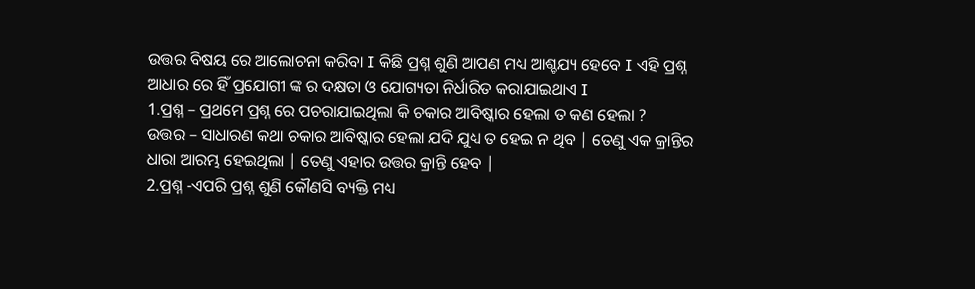ଉତ୍ତର ବିଷୟ ରେ ଆଲୋଚନା କରିବା I କିଛି ପ୍ରଶ୍ନ ଶୁଣି ଆପଣ ମଧ୍ୟ ଆଶ୍ଚଯ୍ୟ ହେବେ I ଏହି ପ୍ରଶ୍ନ ଆଧାର ରେ ହିଁ ପ୍ରଯୋଗୀ ଙ୍କ ର ଦକ୍ଷତା ଓ ଯୋଗ୍ୟତା ନିର୍ଧାରିତ କରାଯାଇଥାଏ I
1.ପ୍ରଶ୍ନ – ପ୍ରଥମେ ପ୍ରଶ୍ନ ରେ ପଚରାଯାଇଥିଲା କି ଚକାର ଆବିଷ୍କାର ହେଲା ତ କଣ ହେଲା ?
ଉତ୍ତର – ସାଧାରଣ କଥା ଚକାର ଆବିଷ୍କାର ହେଲା ଯଦି ଯୁଧ୍ୟ ତ ହେଇ ନ ଥିବ | ତେଣୁ ଏକ କ୍ରାନ୍ତିର ଧାରା ଆରମ୍ଭ ହେଇଥିଲା | ତେଣୁ ଏହାର ଉତ୍ତର କ୍ରାନ୍ତି ହେବ |
2.ପ୍ରଶ୍ନ -ଏପରି ପ୍ରଶ୍ନ ଶୁଣି କୌଣସି ବ୍ୟକ୍ତି ମଧ୍ୟ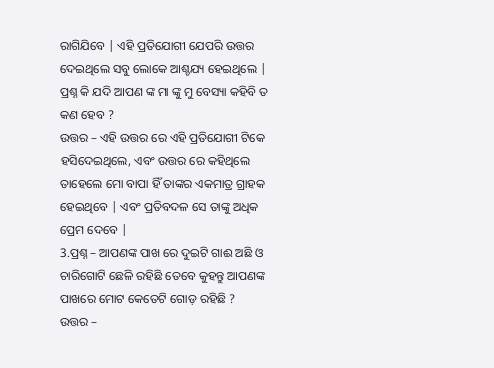ରାଗିଯିବେ | ଏହି ପ୍ରତିଯୋଗୀ ଯେପରି ଉତ୍ତର ଦେଇଥିଲେ ସବୁ ଲୋକେ ଆଶ୍ଚଯ୍ୟ ହେଇଥିଲେ | ପ୍ରଶ୍ନ କି ଯଦି ଆପଣ ଙ୍କ ମା ଙ୍କୁ ମୁ ବେସ୍ୟା କହିବି ତ କଣ ହେବ ?
ଉତ୍ତର – ଏହି ଉତ୍ତର ରେ ଏହି ପ୍ରତିଯୋଗୀ ଟିକେ ହସିଦେଇଥିଲେ, ଏବଂ ଉତ୍ତର ରେ କହିଥିଲେ ତାହେଲେ ମୋ ବାପା ହିଁ ତାଙ୍କର ଏକମାତ୍ର ଗ୍ରାହକ ହେଇଥିବେ | ଏବଂ ପ୍ରତିବଦଳ ସେ ତାଙ୍କୁ ଅଧିକ ପ୍ରେମ ଦେବେ |
3.ପ୍ରଶ୍ନ – ଆପଣଙ୍କ ପାଖ ରେ ଦୁଇଟି ଗାଈ ଅଛି ଓ ଚାରିଗୋଟି ଛେଳି ରହିଛି ତେବେ କୁହନ୍ତୁ ଆପଣଙ୍କ ପାଖରେ ମୋଟ କେତେଟି ଗୋଡ଼ ରହିଛି ?
ଉତ୍ତର –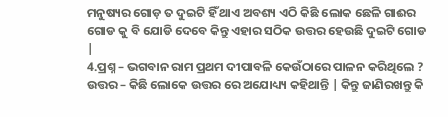ମନୁଷ୍ୟର ଗୋଡ଼ ତ ଦୁଇଟି ହିଁ ଥାଏ ଅବଶ୍ୟ ଏଠି କିଛି ଲୋକ ଛେଳି ଗାଈର ଗୋଡ କୁ ବି ଯୋଡି ଦେବେ କିନ୍ତୁ ଏହାର ସଠିକ ଉତ୍ତର ହେଉଛି ଦୁଇଟି ଗୋଡ |
4.ପ୍ରଶ୍ନ – ଭଗବାନ ରାମ ପ୍ରଥମ ଦୀପାବଳି କେଉଁଠାରେ ପାଳନ କରିଥିଲେ ?
ଉତ୍ତର – କିଛି ଲୋକେ ଉତ୍ତର ରେ ଅଯୋଧ୍ୟ୍ୟ କହିଥାନ୍ତି | କିନ୍ତୁ ଜାଣିରଖନ୍ତୁ କି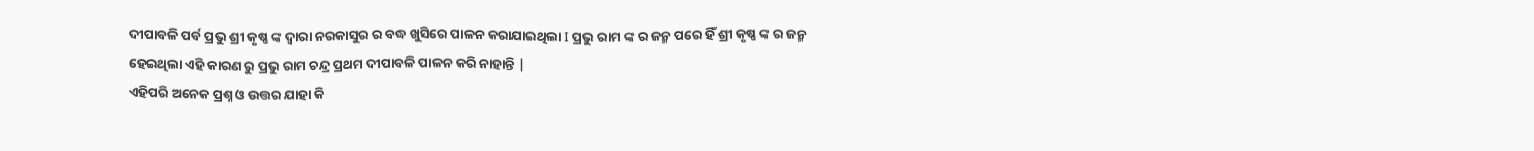ଦୀପାବଳି ପର୍ବ ପ୍ରଭୁ ଶ୍ରୀ କୃଷ୍ଣ ଙ୍କ ଦ୍ୱାରା ନରକାସୁର ର ବଦ୍ଧ ଖୁସିରେ ପାଳନ କରାଯାଇଥିଲା I ପ୍ରଭୁ ରାମ ଙ୍କ ର ଜନ୍ମ ପରେ ହିଁ ଶ୍ରୀ କୃଷ୍ଣ ଙ୍କ ର ଜନ୍ମ ହେଇଥିଲା ଏହି କାରଣ ରୁ ପ୍ରଭୁ ରାମ ଚନ୍ଦ୍ର ପ୍ରଥମ ଦୀପାବଳି ପାଳନ କରି ନାହାନ୍ତି |
ଏହିପରି ଅନେକ ପ୍ରଶ୍ନ ଓ ଉତ୍ତର ଯାହା କି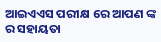ଆଇଏଏସ ପରୀକ୍ଷ ରେ ଆପଣ ଙ୍କ ର ସହାୟତା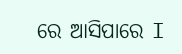ରେ ଆସିପାରେ I